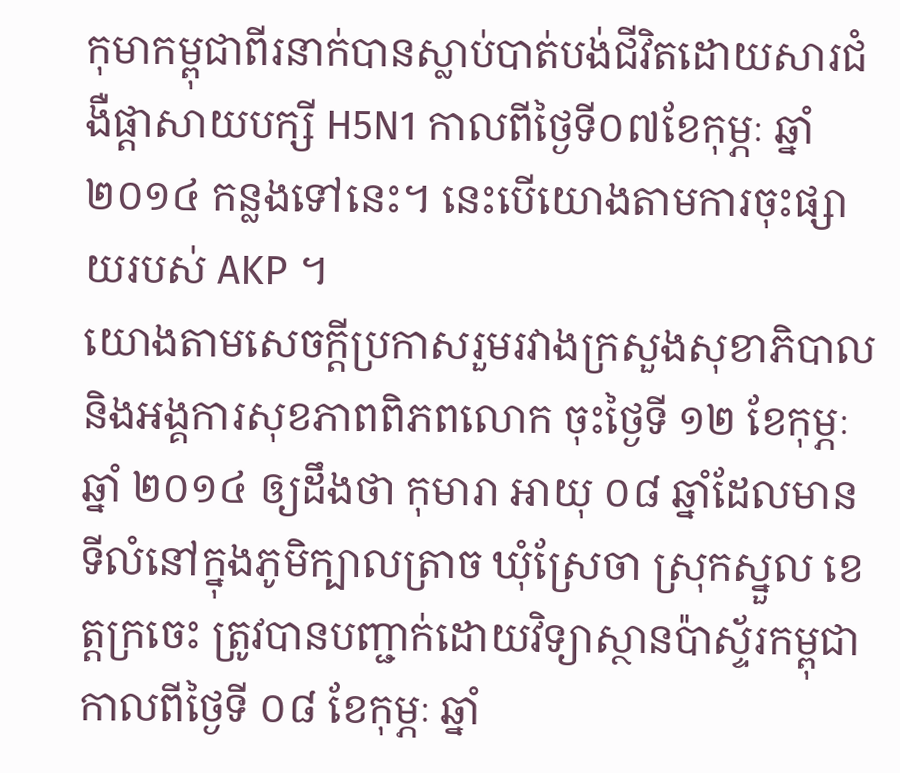កុមាកម្ពុជាពីរនាក់បានស្លាប់បាត់បង់ជីវិតដោយសារជំងឺផ្ដាសាយបក្សី H5N1 កាលពីថ្ងៃទី០៧ខែកុម្ភៈ ឆ្នាំ ២០១៤ កន្លងទៅនេះ។ នេះបើយោងតាមការចុះផ្សាយរបស់ AKP ។
យោងតាមសេចក្តីប្រកាសរួមរវាងក្រសួងសុខាភិបាល និងអង្គការសុខភាពពិភពលោក ចុះថ្ងៃទី ១២ ខែកុម្ភៈ ឆ្នាំ ២០១៤ ឲ្យដឹងថា កុមារា អាយុ ០៨ ឆ្នាំដែលមានទីលំនៅក្នុងភូមិក្បាលត្រាច ឃុំស្រែចា ស្រុកស្នួល ខេត្តក្រចេះ ត្រូវបានបញ្ជាក់ដោយវិទ្យាស្ថានប៉ាស្ទ័រកម្ពុជា កាលពីថ្ងៃទី ០៨ ខែកុម្ភៈ ឆ្នាំ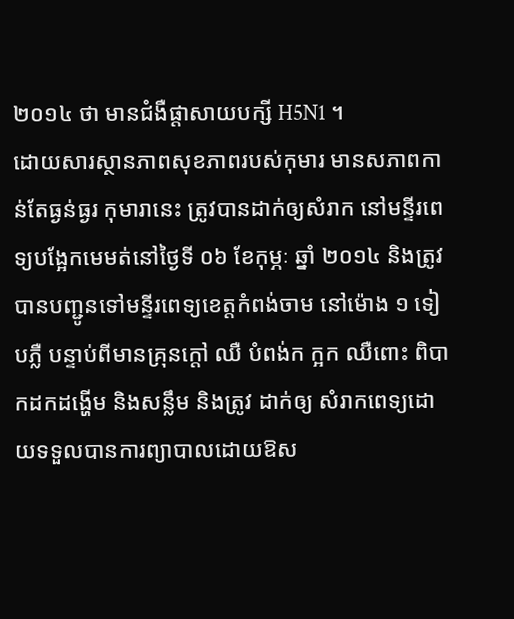២០១៤ ថា មានជំងឺផ្តាសាយបក្សី H5N1 ។
ដោយសារស្ថានភាពសុខភាពរបស់កុមារ មានសភាពកាន់តែធ្ងន់ធ្ងរ កុមារានេះ ត្រូវបានដាក់ឲ្យសំរាក នៅមន្ទីរពេទ្យបង្អែកមេមត់នៅថ្ងៃទី ០៦ ខែកុម្ភៈ ឆ្នាំ ២០១៤ និងត្រូវបានបញ្ជូនទៅមន្ទីរពេទ្យខេត្តកំពង់ចាម នៅម៉ោង ១ ទៀបភ្លឺ បន្ទាប់ពីមានគ្រុនក្តៅ ឈឺ បំពង់ក ក្អក ឈឺពោះ ពិបាកដកដង្ហើម និងសន្លឹម និងត្រូវ ដាក់ឲ្យ សំរាកពេទ្យដោយទទួលបានការព្យាបាលដោយឱស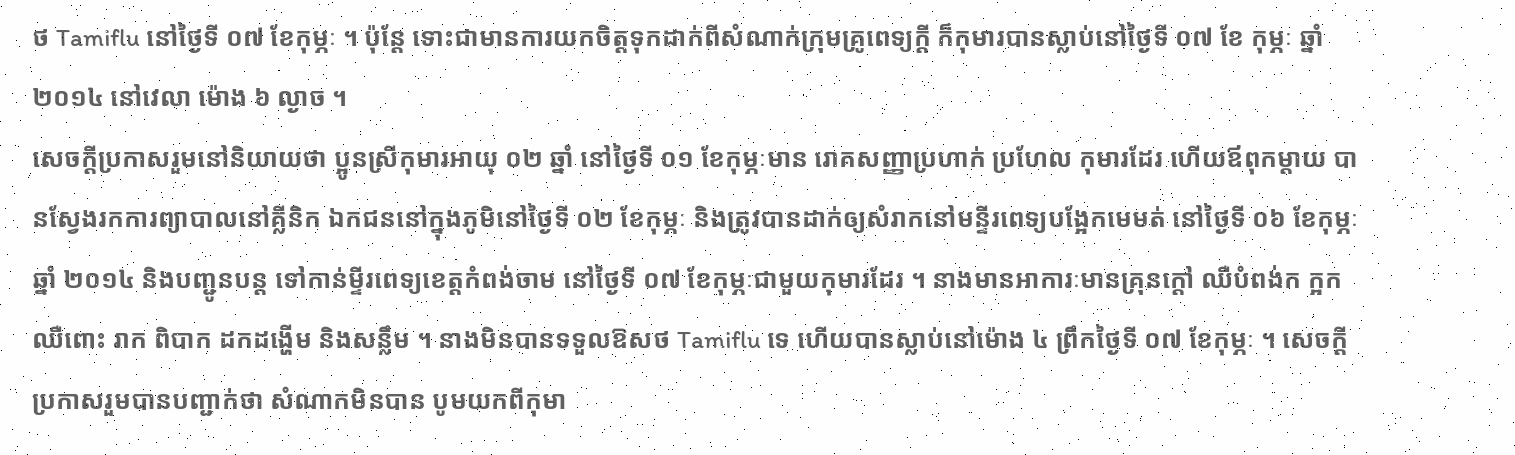ថ Tamiflu នៅថ្ងៃទី ០៧ ខែកុម្ភៈ ។ ប៉ុន្តែ ទោះជាមានការយកចិត្តទុកដាក់ពីសំណាក់ក្រុមគ្រូពេទ្យក្តី ក៏កុមារបានស្លាប់នៅថ្ងៃទី ០៧ ខែ កុម្ភៈ ឆ្នាំ ២០១៤ នៅវេលា ម៉ោង ៦ ល្ងាច ។
សេចក្តីប្រកាសរួមនៅនិយាយថា ប្អូនស្រីកុមារអាយុ ០២ ឆ្នាំ នៅថ្ងៃទី ០១ ខែកុម្ភៈមាន រោគសញ្ញាប្រហាក់ ប្រហែល កុមារដែរ ហើយឪពុកម្តាយ បានស្វែងរកការព្យាបាលនៅគ្លីនិក ឯកជននៅក្នុងភូមិនៅថ្ងៃទី ០២ ខែកុម្ភៈ និងត្រូវបានដាក់ឲ្យសំរាកនៅមន្ទីរពេទ្យបង្អែកមេមត់ នៅថ្ងៃទី ០៦ ខែកុម្ភៈ ឆ្នាំ ២០១៤ និងបញ្ជូនបន្ត ទៅកាន់ម្ទីរពេទ្យខេត្តកំពង់ចាម នៅថ្ងៃទី ០៧ ខែកុម្ភៈជាមួយកុមារដែរ ។ នាងមានអាការៈមានគ្រុនក្តៅ ឈឺបំពង់ក ក្អក ឈឺពោះ រាក ពិបាក ដកដង្ហើម និងសន្លឹម ។ នាងមិនបានទទួលឱសថ Tamiflu ទេ ហើយបានស្លាប់នៅម៉ោង ៤ ព្រឹកថ្ងៃទី ០៧ ខែកុម្ភៈ ។ សេចក្តីប្រកាសរួមបានបញ្ជាក់ថា សំណាកមិនបាន បូមយកពីកុមា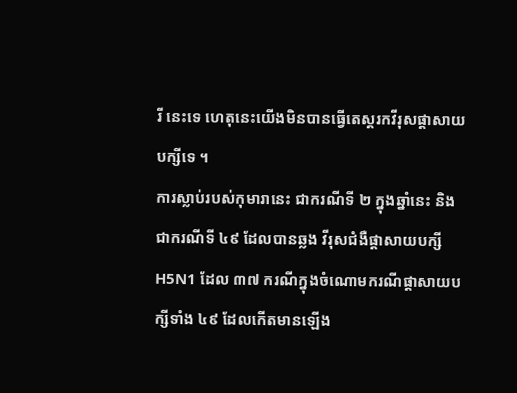រី នេះទេ ហេតុនេះយើងមិនបានធ្វើតេស្តរកវីរុសផ្តាសាយបក្សីទេ ។
ការស្លាប់របស់កុមារានេះ ជាករណីទី ២ ក្នុងឆ្នាំនេះ និងជាករណីទី ៤៩ ដែលបានឆ្លង វីរុសជំងឺផ្តាសាយបក្សី H5N1 ដែល ៣៧ ករណីក្នុងចំណោមករណីផ្តាសាយបក្សីទាំង ៤៩ ដែលកើតមានឡើង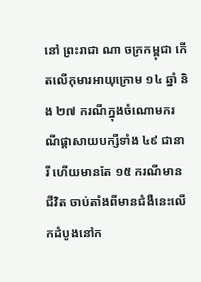នៅ ព្រះរាជា ណា ចក្រកម្ពុជា កើតលើកុមារអាយុក្រោម ១៤ ឆ្នាំ និង ២៧ ករណីក្នុងចំណោមករណីផ្តាសាយបក្សីទាំង ៤៩ ជានារី ហើយមានតែ ១៥ ករណីមានជីវិត ចាប់តាំងពីមានជំងឺនេះលើកដំបូងនៅក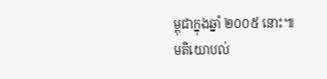ម្ពុជាក្នុងឆ្នាំ ២០០៥ នោះ៕
មតិយោបល់